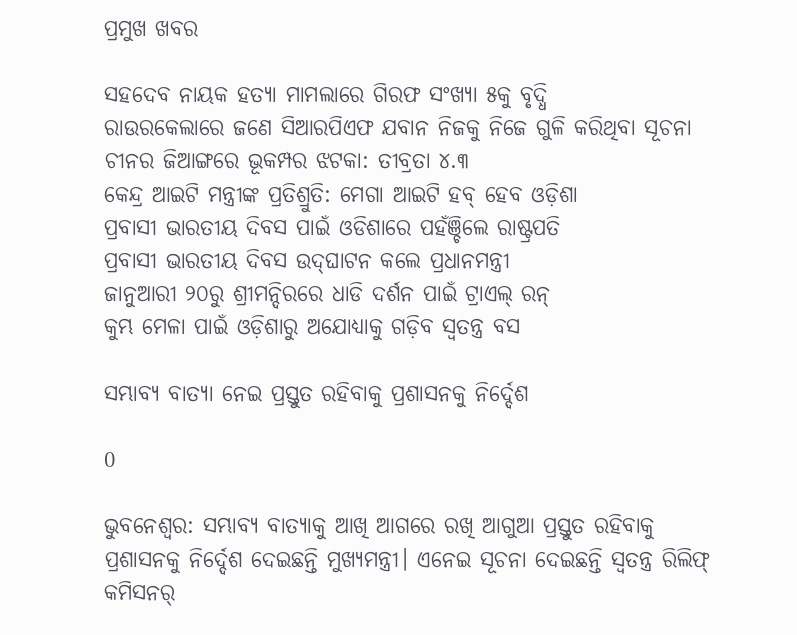ପ୍ରମୁଖ ଖବର

ସହଦେବ ନାୟକ ହତ୍ୟା ମାମଲାରେ ଗିରଫ ସଂଖ୍ୟା ୫କୁ ବୃଦ୍ଧି
ରାଉରକେଲାରେ ଜଣେ ସିଆରପିଏଫ ଯବାନ ନିଜକୁ ନିଜେ ଗୁଳି କରିଥିବା ସୂଚନା
ଚୀନର ଜିଆଙ୍ଗରେ ଭୂକମ୍ପର ଝଟକା: ତୀବ୍ରତା ୪.୩
କେନ୍ଦ୍ର ଆଇଟି ମନ୍ତ୍ରୀଙ୍କ ପ୍ରତିଶ୍ରୁତି: ମେଗା ଆଇଟି ହବ୍ ହେବ ଓଡ଼ିଶା
ପ୍ରବାସୀ ଭାରତୀୟ ଦିବସ ପାଇଁ ଓଡିଶାରେ ପହଁଞ୍ଚିଲେ ରାଷ୍ଟ୍ରପତି
ପ୍ରବାସୀ ଭାରତୀୟ ଦିବସ ଉଦ୍‌ଘାଟନ କଲେ ପ୍ରଧାନମନ୍ତ୍ରୀ
ଜାନୁଆରୀ ୨୦ରୁ ଶ୍ରୀମନ୍ଦିରରେ ଧାଡି ଦର୍ଶନ ପାଇଁ ଟ୍ରାଏଲ୍ ରନ୍
କୁମ୍ଭ ମେଳା ପାଇଁ ଓଡ଼ିଶାରୁ ଅଯୋଧ୍ୟାକୁ ଗଡ଼ିବ ସ୍ୱତନ୍ତ୍ର ବସ

ସମ୍ଭାବ୍ୟ ବାତ୍ୟା ନେଇ ପ୍ରସ୍ତୁତ ରହିବାକୁ ପ୍ରଶାସନକୁ ନିର୍ଦ୍ଦେଶ

0

ଭୁବନେଶ୍ବର: ସମ୍ଭାବ୍ୟ ବାତ୍ୟାକୁ ଆଖି ଆଗରେ ରଖି ଆଗୁଆ ପ୍ରସ୍ତୁତ ରହିବାକୁ ପ୍ରଶାସନକୁ ନିର୍ଦ୍ଦେଶ ଦେଇଛନ୍ତି ମୁଖ୍ୟମନ୍ତ୍ରୀ। ଏନେଇ ସୂଚନା ଦେଇଛନ୍ତି ସ୍ବତନ୍ତ୍ର ରିଲିଫ୍ କମିସନର୍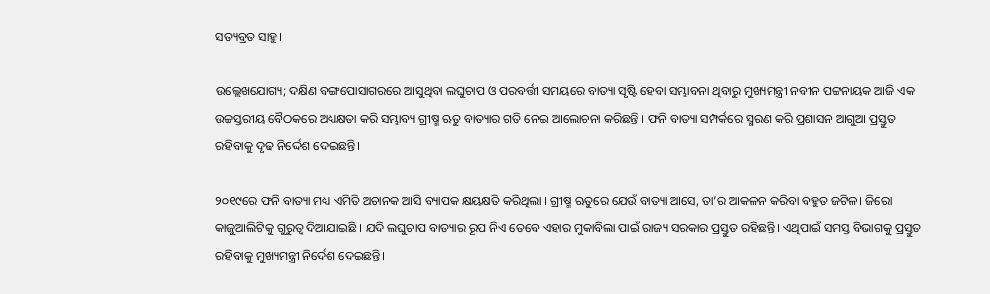ସତ୍ୟବ୍ରତ ସାହୁ।

ଉଲ୍ଲେଖଯୋଗ୍ୟ; ଦକ୍ଷିଣ ବଙ୍ଗପୋସାଗରରେ ଆସୁଥିବା ଲଘୁଚାପ ଓ ପରବର୍ତ୍ତୀ ସମୟରେ ବାତ୍ୟା ସୃଷ୍ଟି ହେବା ସମ୍ଭାବନା ଥିବାରୁ ମୁଖ୍ୟମନ୍ତ୍ରୀ ନବୀନ ପଟ୍ଟନାୟକ ଆଜି ଏକ ଉଚ୍ଚସ୍ତରୀୟ ବୈଠକରେ ଅଧ୍ୟକ୍ଷତା କରି ସମ୍ଭାବ୍ୟ ଗ୍ରୀଷ୍ମ ଋତୁ ବାତ୍ୟାର ଗତି ନେଇ ଆଲୋଚନା କରିଛନ୍ତି । ଫନି ବାତ୍ୟା ସମ୍ପର୍କରେ ସ୍ମରଣ କରି ପ୍ରଶାସନ ଆଗୁଆ ପ୍ରସ୍ତୁତ ରହିବାକୁ ଦୃଢ ନିର୍ଦ୍ଦେଶ ଦେଇଛନ୍ତି।

୨୦୧୯ରେ ଫନି ବାତ୍ୟା ମଧ୍ୟ ଏମିତି ଅଚାନକ ଆସି ବ୍ୟାପକ କ୍ଷୟକ୍ଷତି କରିଥିଲା । ଗ୍ରୀଷ୍ମ ଋତୁରେ ଯେଉଁ ବାତ୍ୟା ଆସେ, ତା’ର ଆକଳନ କରିବା ବହୁତ ଜଟିଳ। ଜିରୋ କାଜୁଆଲିଟିକୁ ଗୁରୁତ୍ବ ଦିଆଯାଇଛି । ଯଦି ଲଘୁଚାପ ବାତ୍ୟାର ରୂପ ନିଏ ତେବେ ଏହାର ମୁକାବିଲା ପାଇଁ ରାଜ୍ୟ ସରକାର ପ୍ରସ୍ତୁତ ରହିଛନ୍ତି। ଏଥିପାଇଁ ସମସ୍ତ ବିଭାଗକୁ ପ୍ରସ୍ତୁତ ରହିବାକୁ ମୁଖ୍ୟମନ୍ତ୍ରୀ ନିର୍ଦେଶ ଦେଇଛନ୍ତି।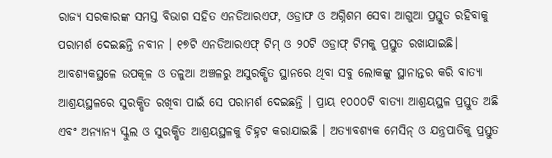ରାଜ୍ୟ ସରକାରଙ୍କ ସମସ୍ତ ବିଭାଗ ସହିତ ଏନଡିଆରଏଫ, ଓଡ୍ରାଫ ଓ ଅଗ୍ନିଶମ ସେବା ଆଗୁଆ ପ୍ରସ୍ତୁତ ରହିବାକୁ ପରାମର୍ଶ ଦେଇଛନ୍ତି ନବୀନ । ୧୭ଟି ଏନଡିଆରଏଫ୍ ଟିମ୍ ଓ ୨୦ଟି ଓଡ୍ରାଫ୍ ଟିମକୁ ପ୍ରସ୍ତୁତ ରଖାଯାଇଛି। ଆବଶ୍ୟକସ୍ଥଳେ ଉପକୂଳ ଓ ତଳୁଆ ଅଞ୍ଚଳରୁ ଅସୁରକ୍ଷିତ ସ୍ଥାନରେ ଥିବା ସବୁ ଲୋକଙ୍କୁ ସ୍ଥାନାନ୍ତର କରି ବାତ୍ୟା ଆଶ୍ରୟସ୍ଥଳରେ ସୁରକ୍ଷିତ ରଖିବା ପାଇଁ ସେ ପରାମର୍ଶ ଦେଇଛନ୍ତି । ପ୍ରାୟ ୧୦୦୦ଟି ବାତ୍ୟା ଆଶ୍ରୟସ୍ଥଳ ପ୍ରସ୍ତୁତ ଅଛି ଏବଂ ଅନ୍ୟାନ୍ୟ ସ୍କୁଲ ଓ ସୁରକ୍ଷିତ ଆଶ୍ରୟସ୍ଥଳକୁ ଚିହ୍ନଟ କରାଯାଇଛି । ଅତ୍ୟାବଶ୍ୟକ ମେସିନ୍‌ ଓ ଯନ୍ତ୍ରପାତିକୁ ପ୍ରସ୍ତୁତ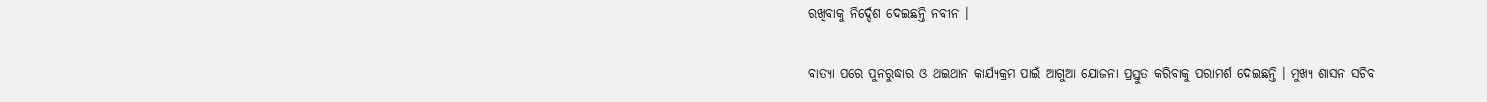ରଖିବାକୁ ନିର୍ଦ୍ଦେଶ ଦେଇଛନ୍ତି ନବୀନ ।

ବାତ୍ୟା ପରେ ପୁନରୁଦ୍ଧାର ଓ ଥଇଥାନ କାର୍ଯ୍ୟକ୍ରମ ପାଇଁ ଆଗୁଆ ଯୋଜନା ପ୍ରସ୍ତୁତ କରିବାକୁ ପରାମର୍ଶ ଦେଇଛନ୍ତି । ମୁଖ୍ୟ ଶାସନ ସଚିବ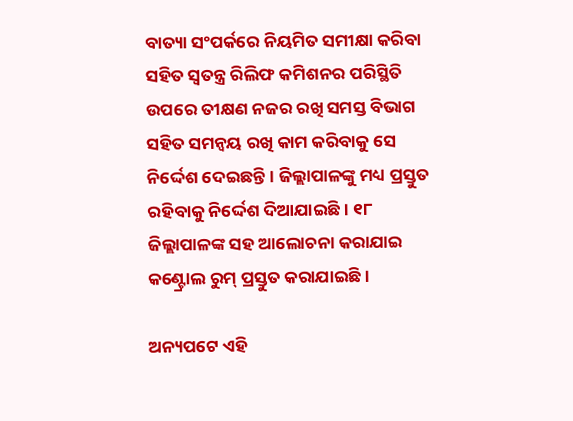ବାତ୍ୟା ସଂପର୍କରେ ନିୟମିତ ସମୀକ୍ଷା କରିବା ସହିତ ସ୍ବତନ୍ତ୍ର ରିଲିଫ କମିଶନର ପରିସ୍ଥିତି ଉପରେ ତୀକ୍ଷଣ ନଜର ରଖି ସମସ୍ତ ବିଭାଗ ସହିତ ସମନ୍ବୟ ରଖି କାମ କରିବାକୁ ସେ ନିର୍ଦ୍ଦେଶ ଦେଇଛନ୍ତି । ଜିଲ୍ଲାପାଳଙ୍କୁ ମଧ୍ୟ ପ୍ରସ୍ତୁତ ରହିବାକୁ ନିର୍ଦ୍ଦେଶ ଦିଆଯାଇଛି। ୧୮ ଜିଲ୍ଲାପାଳଙ୍କ ସହ ଆଲୋଚନା କରାଯାଇ କଣ୍ଟ୍ରୋଲ ରୁମ୍‌ ପ୍ରସ୍ତୁତ କରାଯାଇଛି ।

ଅନ୍ୟପଟେ ଏହି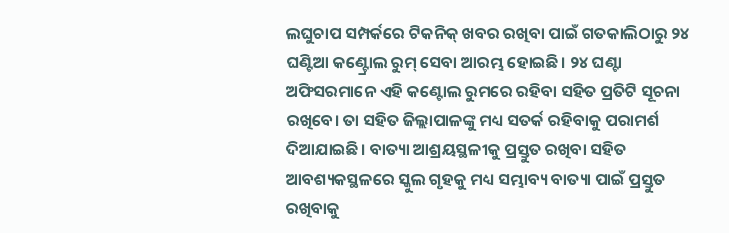ଲଘୁଚାପ ସମ୍ପର୍କରେ ଟିକନିକ୍ ଖବର ରଖିବା ପାଇଁ ଗତକାଲିଠାରୁ ୨୪ ଘଣ୍ଟିଆ କଣ୍ଟ୍ରୋଲ ରୁମ୍ ସେବା ଆରମ୍ଭ ହୋଇଛି। ୨୪ ଘଣ୍ଟା ଅଫିସରମାନେ ଏହି କଣ୍ଟୋଲ ରୁମରେ ରହିବା ସହିତ ପ୍ରତିଟି ସୂଚନା ରଖିବେ। ତା ସହିତ ଜିଲ୍ଲାପାଳଙ୍କୁ ମଧ୍ୟ ସତର୍କ ରହିବାକୁ ପରାମର୍ଶ ଦିଆଯାଇଛି। ବାତ୍ୟା ଆଶ୍ରୟସ୍ଥଳୀକୁ ପ୍ରସ୍ତୁତ ରଖିବା ସହିତ ଆବଶ୍ୟକସ୍ଥଳରେ ସ୍କୁଲ ଗୃହକୁ ମଧ୍ୟ ସମ୍ଭାବ୍ୟ ବାତ୍ୟା ପାଇଁ ପ୍ରସ୍ତୁତ ରଖିବାକୁ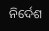ନିର୍ଦେଶ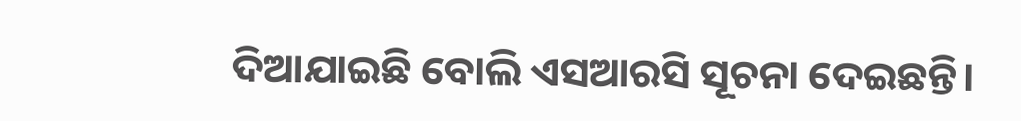ଦିଆଯାଇଛି ବୋଲି ଏସଆରସି ସୂଚନା ଦେଇଛନ୍ତି।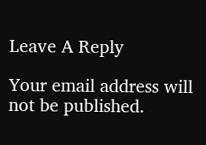Leave A Reply

Your email address will not be published.